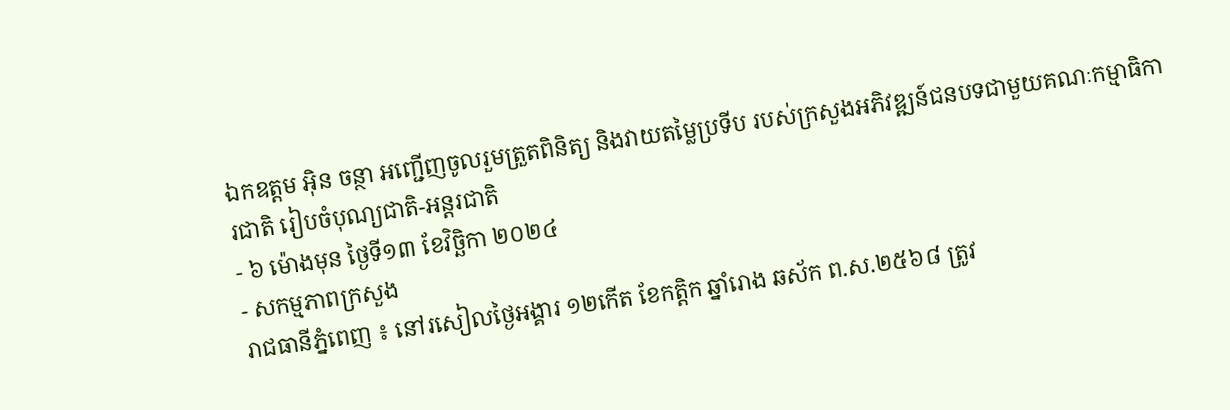ឯកឧត្តម អុិន ចន្ថា អញ្ជើញចូលរួមត្រួតពិនិត្យ និងវាយតម្លៃប្រទីប របស់ក្រសួងអភិវឌ្ឍន៍ជនបទជាមួយគណៈកម្មាធិការជាតិ រៀបចំបុណ្យជាតិ-អន្ដរជាតិ
- ៦ ម៉ោងមុន ថ្ងៃទី១៣ ខែវិច្ឆិកា ២០២៤
- សកម្មភាពក្រសួង
រាជធានីភ្នំពេញ ៖ នៅរសៀលថ្ងៃអង្គារ ១២កើត ខែកត្ដិក ឆ្នាំរោង ឆស័ក ព.ស.២៥៦៨ ត្រូវ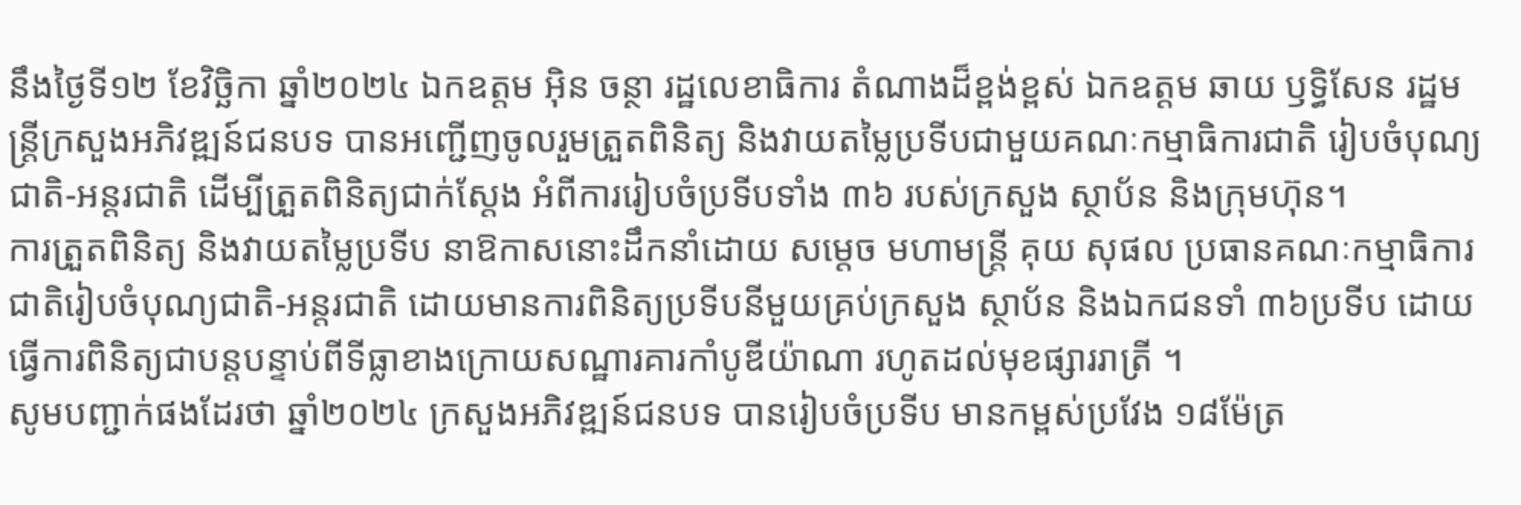នឹងថ្ងៃទី១២ ខែវិច្ឆិកា ឆ្នាំ២០២៤ ឯកឧត្តម អុិន ចន្ថា រដ្ឋលេខាធិការ តំណាងដ៏ខ្ពង់ខ្ពស់ ឯកឧត្តម ឆាយ ឫទ្ធិសែន រដ្ឋមន្រ្ដីក្រសួងអភិវឌ្ឍន៍ជនបទ បានអញ្ជើញចូលរួមត្រួតពិនិត្យ និងវាយតម្លៃប្រទីបជាមួយគណៈកម្មាធិការជាតិ រៀបចំបុណ្យជាតិ-អន្ដរជាតិ ដើម្បីត្រួតពិនិត្យជាក់ស្តែង អំពីការរៀបចំប្រទីបទាំង ៣៦ របស់ក្រសួង ស្ថាប័ន និងក្រុមហ៊ុន។
ការត្រួតពិនិត្យ និងវាយតម្លៃប្រទីប នាឱកាសនោះដឹកនាំដោយ សម្តេច មហាមន្ត្រី គុយ សុផល ប្រធានគណៈកម្មាធិការជាតិរៀបចំបុណ្យជាតិ-អន្តរជាតិ ដោយមានការពិនិត្យប្រទីបនីមួយគ្រប់ក្រសួង ស្ថាប័ន និងឯកជនទាំ ៣៦ប្រទីប ដោយធ្វើការពិនិត្យជាបន្តបន្ទាប់ពីទីធ្លាខាងក្រោយសណ្ឋារគារកាំបូឌីយ៉ាណា រហូតដល់មុខផ្សាររាត្រី ។
សូមបញ្ជាក់ផងដែរថា ឆ្នាំ២០២៤ ក្រសួងអភិវឌ្ឍន៍ជនបទ បានរៀបចំប្រទីប មានកម្ពស់ប្រវែង ១៨ម៉ែត្រ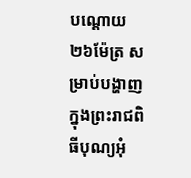បណ្ដោយ ២៦ម៉ែត្រ សម្រាប់បង្ហាញក្នុងព្រះរាជពិធីបុណ្យអុំ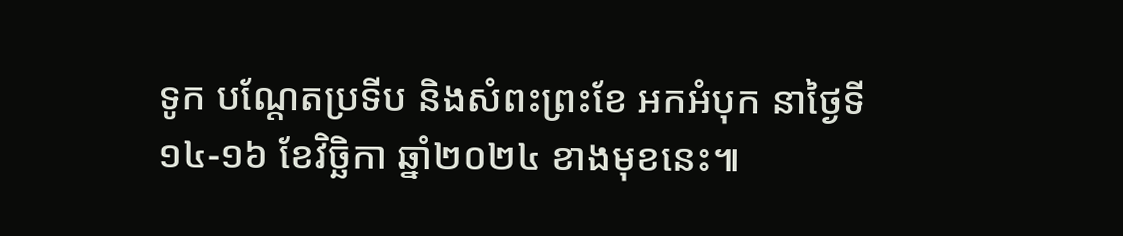ទូក បណ្តែតប្រទីប និងសំពះព្រះខែ អកអំបុក នាថ្ងៃទី១៤-១៦ ខែវិច្ឆិកា ឆ្នាំ២០២៤ ខាងមុខនេះ៕